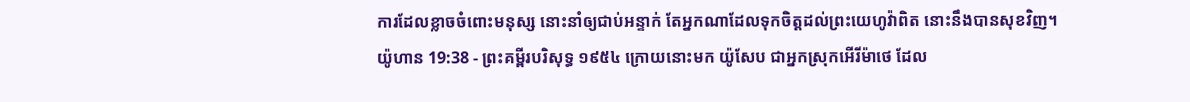ការដែលខ្លាចចំពោះមនុស្ស នោះនាំឲ្យជាប់អន្ទាក់ តែអ្នកណាដែលទុកចិត្តដល់ព្រះយេហូវ៉ាពិត នោះនឹងបានសុខវិញ។
យ៉ូហាន 19:38 - ព្រះគម្ពីរបរិសុទ្ធ ១៩៥៤ ក្រោយនោះមក យ៉ូសែប ជាអ្នកស្រុកអើរីម៉ាថេ ដែល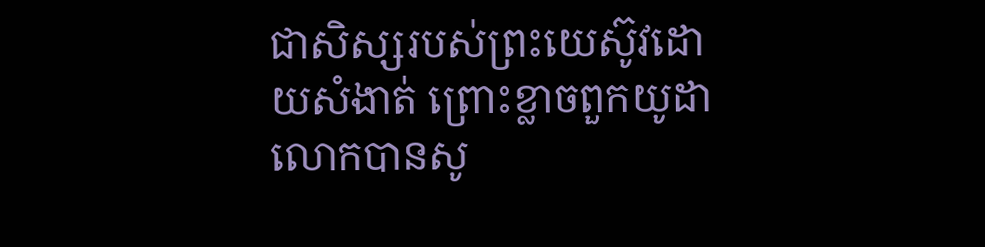ជាសិស្សរបស់ព្រះយេស៊ូវដោយសំងាត់ ព្រោះខ្លាចពួកយូដា លោកបានសូ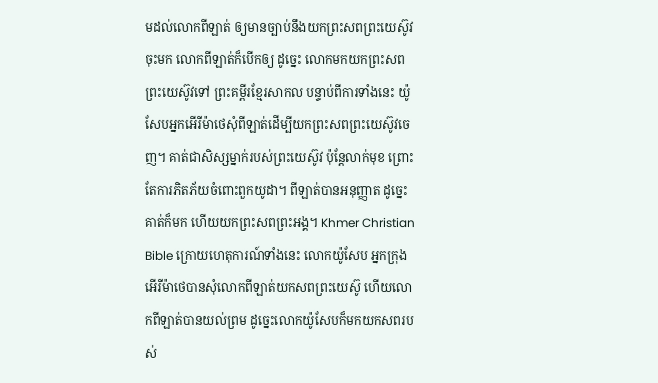មដល់លោកពីឡាត់ ឲ្យមានច្បាប់នឹងយកព្រះសពព្រះយេស៊ូវចុះមក លោកពីឡាត់ក៏បើកឲ្យ ដូច្នេះ លោកមកយកព្រះសពព្រះយេស៊ូវទៅ ព្រះគម្ពីរខ្មែរសាកល បន្ទាប់ពីការទាំងនេះ យ៉ូសែបអ្នកអើរីម៉ាថេសុំពីឡាត់ដើម្បីយកព្រះសពព្រះយេស៊ូវចេញ។ គាត់ជាសិស្សម្នាក់របស់ព្រះយេស៊ូវ ប៉ុន្តែលាក់មុខ ព្រោះតែការភិតភ័យចំពោះពួកយូដា។ ពីឡាត់បានអនុញ្ញាត ដូច្នេះគាត់ក៏មក ហើយយកព្រះសពព្រះអង្គ។ Khmer Christian Bible ក្រោយហេតុការណ៍ទាំងនេះ លោកយ៉ូសែប អ្នកក្រុងអើរីម៉ាថេបានសុំលោកពីឡាត់យកសពព្រះយេស៊ូ ហើយលោកពីឡាត់បានយល់ព្រម ដូច្នេះលោកយ៉ូសែបក៏មកយកសពរបស់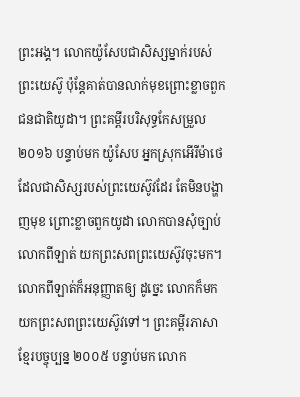ព្រះអង្គ។ លោកយ៉ូសែបជាសិស្សម្នាក់របស់ព្រះយេស៊ូ ប៉ុន្ដែគាត់បានលាក់មុខព្រោះខ្លាចពួកជនជាតិយូដា។ ព្រះគម្ពីរបរិសុទ្ធកែសម្រួល ២០១៦ បន្ទាប់មក យ៉ូសែប អ្នកស្រុកអើរីម៉ាថេ ដែលជាសិស្សរបស់ព្រះយេស៊ូវដែរ តែមិនបង្ហាញមុខ ព្រោះខ្លាចពួកយូដា លោកបានសុំច្បាប់លោកពីឡាត់ យកព្រះសពព្រះយេស៊ូវចុះមក។ លោកពីឡាត់ក៏អនុញ្ញាតឲ្យ ដូច្នេះ លោកក៏មកយកព្រះសពព្រះយេស៊ូវទៅ។ ព្រះគម្ពីរភាសាខ្មែរបច្ចុប្បន្ន ២០០៥ បន្ទាប់មក លោក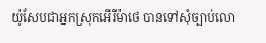យ៉ូសែបជាអ្នកស្រុកអើរីម៉ាថេ បានទៅសុំច្បាប់លោ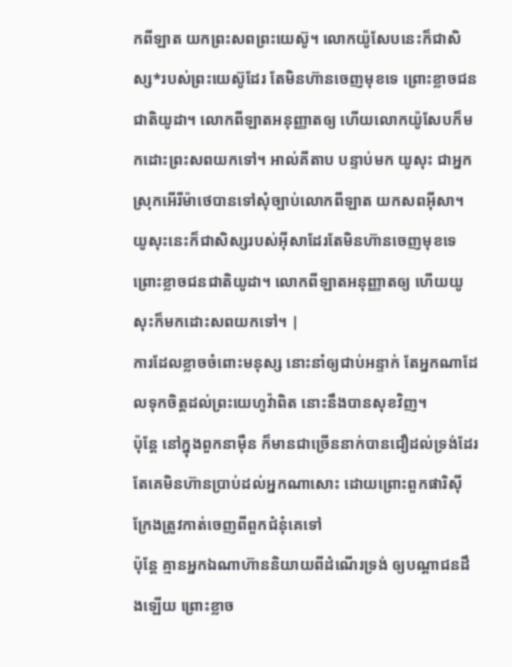កពីឡាត យកព្រះសពព្រះយេស៊ូ។ លោកយ៉ូសែបនេះក៏ជាសិស្ស*របស់ព្រះយេស៊ូដែរ តែមិនហ៊ានចេញមុខទេ ព្រោះខ្លាចជនជាតិយូដា។ លោកពីឡាតអនុញ្ញាតឲ្យ ហើយលោកយ៉ូសែបក៏មកដោះព្រះសពយកទៅ។ អាល់គីតាប បន្ទាប់មក យូសុះ ជាអ្នកស្រុកអើរីម៉ាថេបានទៅសុំច្បាប់លោកពីឡាត យកសពអ៊ីសា។ យូសុះនេះក៏ជាសិស្សរបស់អ៊ីសាដែរតែមិនហ៊ានចេញមុខទេ ព្រោះខ្លាចជនជាតិយូដា។ លោកពីឡាតអនុញ្ញាតឲ្យ ហើយយូសុះក៏មកដោះសពយកទៅ។ |
ការដែលខ្លាចចំពោះមនុស្ស នោះនាំឲ្យជាប់អន្ទាក់ តែអ្នកណាដែលទុកចិត្តដល់ព្រះយេហូវ៉ាពិត នោះនឹងបានសុខវិញ។
ប៉ុន្តែ នៅក្នុងពួកនាម៉ឺន ក៏មានជាច្រើននាក់បានជឿដល់ទ្រង់ដែរ តែគេមិនហ៊ានប្រាប់ដល់អ្នកណាសោះ ដោយព្រោះពួកផារិស៊ី ក្រែងត្រូវកាត់ចេញពីពួកជំនុំគេទៅ
ប៉ុន្តែ គ្មានអ្នកឯណាហ៊ាននិយាយពីដំណើរទ្រង់ ឲ្យបណ្តាជនដឹងឡើយ ព្រោះខ្លាច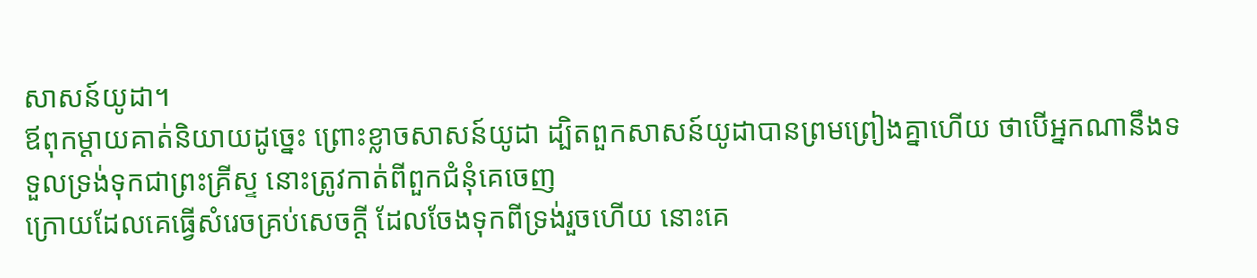សាសន៍យូដា។
ឪពុកម្តាយគាត់និយាយដូច្នេះ ព្រោះខ្លាចសាសន៍យូដា ដ្បិតពួកសាសន៍យូដាបានព្រមព្រៀងគ្នាហើយ ថាបើអ្នកណានឹងទទួលទ្រង់ទុកជាព្រះគ្រីស្ទ នោះត្រូវកាត់ពីពួកជំនុំគេចេញ
ក្រោយដែលគេធ្វើសំរេចគ្រប់សេចក្ដី ដែលចែងទុកពីទ្រង់រួចហើយ នោះគេ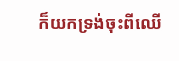ក៏យកទ្រង់ចុះពីឈើ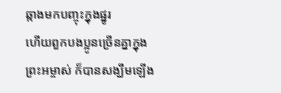ឆ្កាងមកបញ្ចុះក្នុងផ្នូរ
ហើយពួកបងប្អូនច្រើនគ្នាក្នុងព្រះអម្ចាស់ ក៏បានសង្ឃឹមឡើង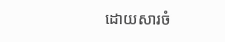ដោយសារចំ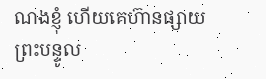ណងខ្ញុំ ហើយគេហ៊ានផ្សាយព្រះបន្ទូល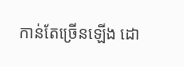កាន់តែច្រើនឡើង ដោ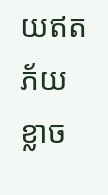យឥតភ័យខ្លាច